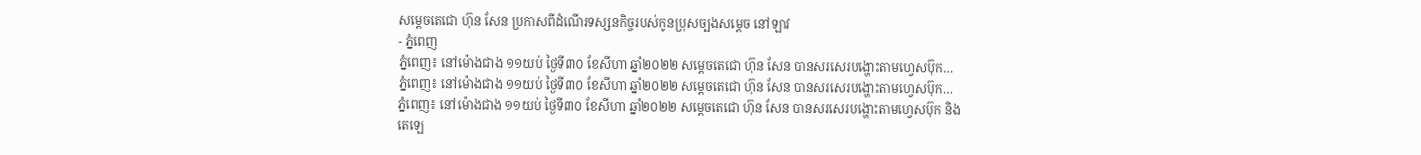សម្តេចតេជោ ហ៊ុន សែន ប្រកាសពីដំណើរទស្សនកិច្ចរបស់កូនប្រុសច្បងសម្តេច នៅឡាវ
- ភ្នំពេញ
ភ្នំពេញ៖ នៅម៉ោងជាង ១១យប់ ថ្ងៃទី៣០ ខែសីហា ឆ្នាំ២០២២ សម្តេចតេជោ ហ៊ុន សែន បានសរសេរបង្ហោះតាមហ្វេសប៊ុក…
ភ្នំពេញ៖ នៅម៉ោងជាង ១១យប់ ថ្ងៃទី៣០ ខែសីហា ឆ្នាំ២០២២ សម្តេចតេជោ ហ៊ុន សែន បានសរសេរបង្ហោះតាមហ្វេសប៊ុក…
ភ្នំពេញ៖ នៅម៉ោងជាង ១១យប់ ថ្ងៃទី៣០ ខែសីហា ឆ្នាំ២០២២ សម្តេចតេជោ ហ៊ុន សែន បានសរសេរបង្ហោះតាមហ្វេសប៊ុក និងតេឡេ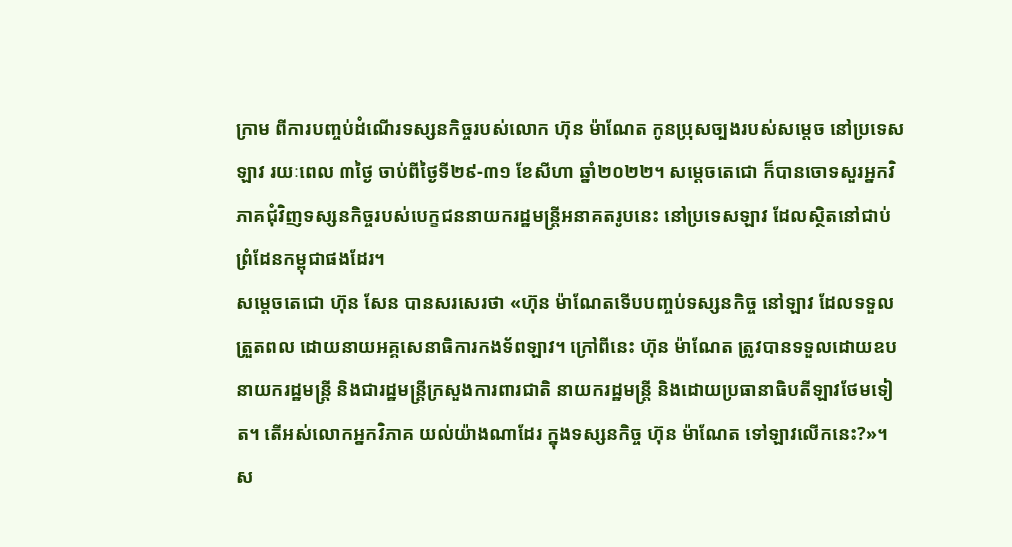ក្រាម ពីការបញ្ចប់ដំណើរទស្សនកិច្ចរបស់លោក ហ៊ុន ម៉ាណែត កូនប្រុសច្បងរបស់សម្តេច នៅប្រទេសឡាវ រយៈពេល ៣ថ្ងៃ ចាប់ពីថ្ងៃទី២៩-៣១ ខែសីហា ឆ្នាំ២០២២។ សម្តេចតេជោ ក៏បានចោទសួរអ្នកវិភាគជុំវិញទស្សនកិច្ចរបស់បេក្ខជននាយករដ្ឋមន្ត្រីអនាគតរូបនេះ នៅប្រទេសឡាវ ដែលស្ថិតនៅជាប់ព្រំដែនកម្ពុជាផងដែរ។
សម្តេចតេជោ ហ៊ុន សែន បានសរសេរថា «ហ៊ុន ម៉ាណែតទើបបញ្ចប់ទស្សនកិច្ច នៅឡាវ ដែលទទួលត្រួតពល ដោយនាយអគ្គសេនាធិការកងទ័ពឡាវ។ ក្រៅពីនេះ ហ៊ុន ម៉ាណែត ត្រូវបានទទួលដោយឧបនាយករដ្ឋមន្ត្រី និងជារដ្ឋមន្ត្រីក្រសួងការពារជាតិ នាយករដ្ឋមន្ត្រី និងដោយប្រធានាធិបតីឡាវថែមទៀត។ តើអស់លោកអ្នកវិភាគ យល់យ៉ាងណាដែរ ក្នុងទស្សនកិច្ច ហ៊ុន ម៉ាណែត ទៅឡាវលើកនេះ?»។
ស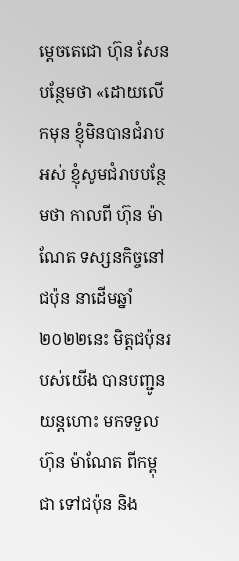ម្តេចតេជោ ហ៊ុន សែន បន្ថែមថា «ដោយលើកមុន ខ្ញុំមិនបានជំរាបអស់ ខ្ញុំសូមជំរាបបន្ថែមថា កាលពី ហ៊ុន ម៉ាណែត ទស្សនកិច្ចនៅជប៉ុន នាដើមឆ្នាំ២០២២នេះ មិត្តជប៉ុនរបស់យើង បានបញ្ជូនយន្តហោះ មកទទួល ហ៊ុន ម៉ាណែត ពីកម្ពុជា ទៅជប៉ុន និង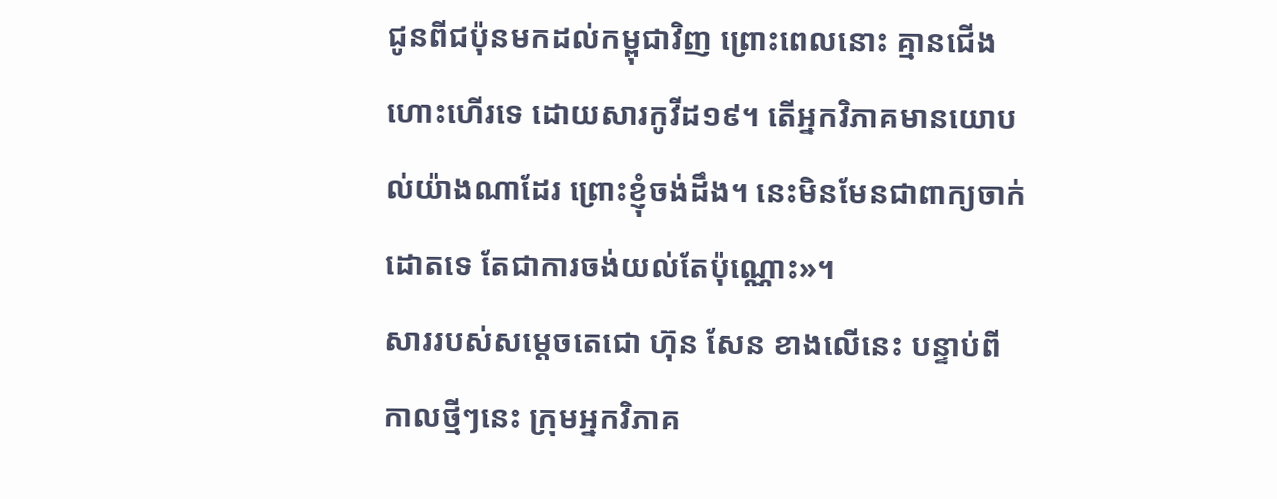ជូនពីជប៉ុនមកដល់កម្ពុជាវិញ ព្រោះពេលនោះ គ្មានជើងហោះហើរទេ ដោយសារកូវីដ១៩។ តើអ្នកវិភាគមានយោបល់យ៉ាងណាដែរ ព្រោះខ្ញុំចង់ដឹង។ នេះមិនមែនជាពាក្យចាក់ដោតទេ តែជាការចង់យល់តែប៉ុណ្ណោះ»។
សាររបស់សម្តេចតេជោ ហ៊ុន សែន ខាងលើនេះ បន្ទាប់ពីកាលថ្មីៗនេះ ក្រុមអ្នកវិភាគ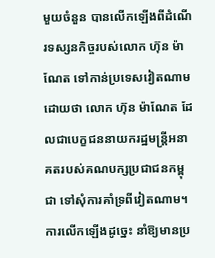មួយចំនួន បានលើកឡើងពីដំណើរទស្សនកិច្ចរបស់លោក ហ៊ុន ម៉ាណែត ទៅកាន់ប្រទេសវៀតណាម ដោយថា លោក ហ៊ុន ម៉ាណែត ដែលជាបេក្ខជននាយករដ្ឋមន្ត្រីអនាគតរបស់គណបក្សប្រជាជនកម្ពុជា ទៅសុំការគាំទ្រពីវៀតណាម។ ការលើកឡើងដូច្នេះ នាំឱ្យមានប្រ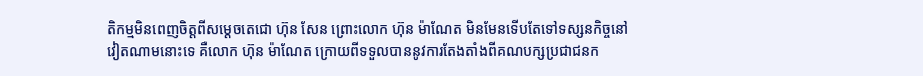តិកម្មមិនពេញចិត្តពីសម្តេចតេជោ ហ៊ុន សែន ព្រោះលោក ហ៊ុន ម៉ាណែត មិនមែនទើបតែទៅទស្សនកិច្ចនៅវៀតណាមនោះទេ គឺលោក ហ៊ុន ម៉ាណែត ក្រោយពីទទួលបាននូវការតែងតាំងពីគណបក្សប្រជាជនក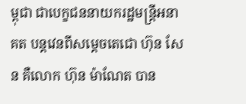ម្ពុជា ជាបេក្ខជននាយករដ្ឋមន្ត្រីអនាគត បន្តវេនពីសម្តេចតេជោ ហ៊ុន សែន គឺលោក ហ៊ុន ម៉ាណែត បាន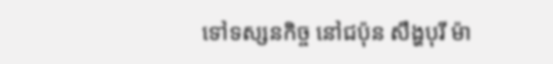ទៅទស្សនកិច្ច នៅជប៉ុន សឹង្ហបុរី ម៉ា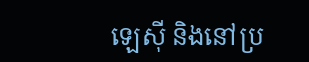ឡេស៊ី និងនៅប្រ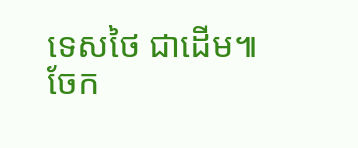ទេសថៃ ជាដើម៕
ចែក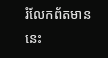រំលែកព័តមាននេះ